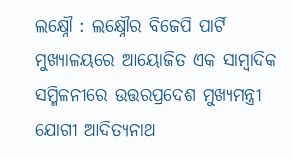ଲକ୍ଷ୍ନୌ : ଲକ୍ଷ୍ନୌର ବିଜେପି ପାର୍ଟି ମୁଖ୍ୟାଳୟରେ ଆୟୋଜିତ ଏକ ସାମ୍ବାଦିକ ସମ୍ମିଳନୀରେ ଉତ୍ତରପ୍ରଦେଶ ମୁଖ୍ୟମନ୍ତ୍ରୀ ଯୋଗୀ ଆଦିତ୍ୟନାଥ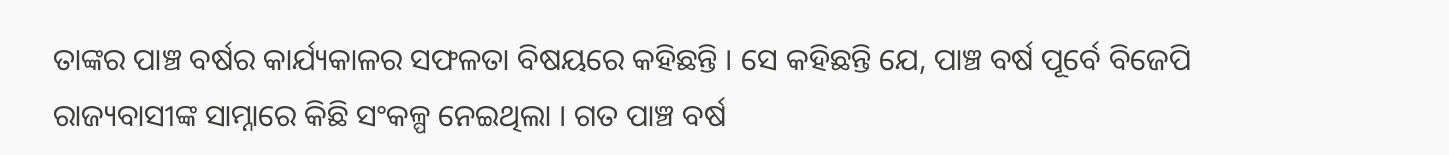ତାଙ୍କର ପାଞ୍ଚ ବର୍ଷର କାର୍ଯ୍ୟକାଳର ସଫଳତା ବିଷୟରେ କହିଛନ୍ତି । ସେ କହିଛନ୍ତି ଯେ, ପାଞ୍ଚ ବର୍ଷ ପୂର୍ବେ ବିଜେପି ରାଜ୍ୟବାସୀଙ୍କ ସାମ୍ନାରେ କିଛି ସଂକଳ୍ପ ନେଇଥିଲା । ଗତ ପାଞ୍ଚ ବର୍ଷ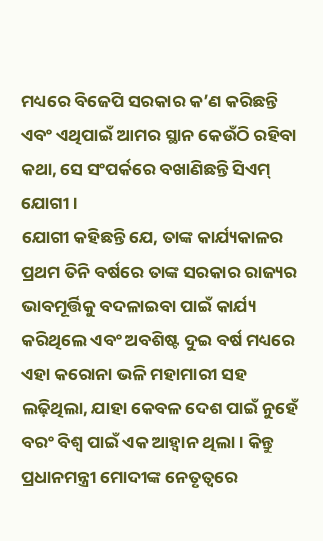ମଧ୍ୟରେ ବିଜେପି ସରକାର କ’ଣ କରିଛନ୍ତି ଏବଂ ଏଥିପାଇଁ ଆମର ସ୍ଥାନ କେଉଁଠି ରହିବା କଥା, ସେ ସଂପର୍କରେ ବଖାଣିଛନ୍ତି ସିଏମ୍ ଯୋଗୀ ।
ଯୋଗୀ କହିଛନ୍ତି ଯେ, ତାଙ୍କ କାର୍ଯ୍ୟକାଳର ପ୍ରଥମ ତିନି ବର୍ଷରେ ତାଙ୍କ ସରକାର ରାଜ୍ୟର ଭାବମୂର୍ତ୍ତିକୁ ବଦଳାଇବା ପାଇଁ କାର୍ଯ୍ୟ କରିଥିଲେ ଏବଂ ଅବଶିଷ୍ଟ ଦୁଇ ବର୍ଷ ମଧ୍ୟରେ ଏହା କରୋନା ଭଳି ମହାମାରୀ ସହ ଲଢ଼ିଥିଲା, ଯାହା କେବଳ ଦେଶ ପାଇଁ ନୁହେଁ ବରଂ ବିଶ୍ୱ ପାଇଁ ଏକ ଆହ୍ୱାନ ଥିଲା । କିନ୍ତୁ ପ୍ରଧାନମନ୍ତ୍ରୀ ମୋଦୀଙ୍କ ନେତୃତ୍ୱରେ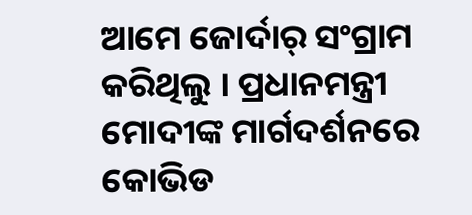ଆମେ ଜୋର୍ଦାର୍ ସଂଗ୍ରାମ କରିଥିଲୁ । ପ୍ରଧାନମନ୍ତ୍ରୀ ମୋଦୀଙ୍କ ମାର୍ଗଦର୍ଶନରେ କୋଭିଡ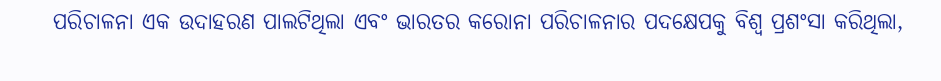ପରିଚାଳନା ଏକ ଉଦାହରଣ ପାଲଟିଥିଲା ଏବଂ ଭାରତର କରୋନା ପରିଚାଳନାର ପଦକ୍ଷେପକୁ ବିଶ୍ୱ ପ୍ରଶଂସା କରିଥିଲା,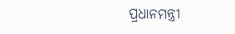ପ୍ରଧାନମନ୍ତ୍ରୀ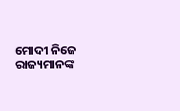ମୋଦୀ ନିଜେ ରାଜ୍ୟମାନଙ୍କ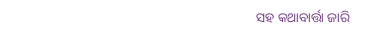ସହ କଥାବାର୍ତ୍ତା ଜାରି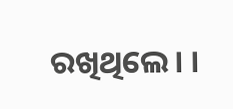ରଖିଥିଲେ। ।